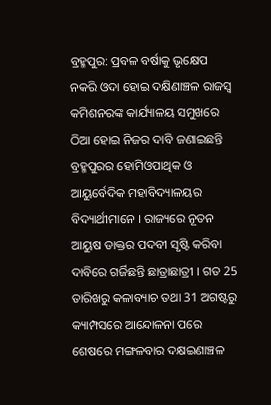ବ୍ରହ୍ମପୁର: ପ୍ରବଳ ବର୍ଷାକୁ ଭୃକ୍ଷେପ ନକରି ଓଦା ହୋଇ ଦକ୍ଷିଣାଞ୍ଚଳ ରାଜସ୍ୱ କମିଶନରଙ୍କ କାର୍ଯ୍ୟାଳୟ ସମୁଖରେ ଠିଆ ହୋଇ ନିଜର ଦାବି ଜଣାଇଛନ୍ତି ବ୍ରହ୍ମପୁରର ହୋମିଓପାଥିକ ଓ ଆୟୁର୍ବେଦିକ ମହାବିଦ୍ୟାଳୟର ବିଦ୍ୟାର୍ଥୀମାନେ । ରାଜ୍ୟରେ ନୂତନ ଆୟୁଷ ଡାକ୍ତର ପଦବୀ ସୃଷ୍ଟି କରିବା ଦାବିରେ ଗର୍ଜିଛନ୍ତି ଛାତ୍ରାଛାତ୍ରୀ । ଗତ 25 ତାରିଖରୁ କଳାବ୍ୟାଚ ତଥା 31 ଅଗଷ୍ଟରୁ କ୍ୟାମ୍ପସରେ ଆନ୍ଦୋଳନା ପରେ ଶେଷରେ ମଙ୍ଗଳବାର ଦକ୍ଷଇଣାଞ୍ଚଳ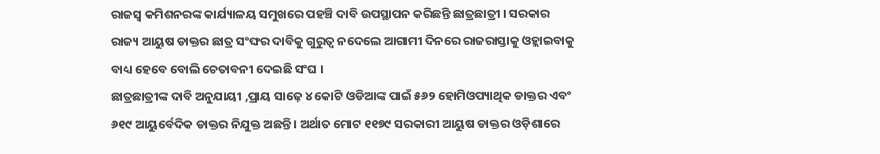ରାଜସ୍ୱ କମିଶନରଙ୍କ କାର୍ଯ୍ୟାଳୟ ସମୁଖରେ ପହଞ୍ଚି ଦାବି ଉପସ୍ଥାପନ କରିଛନ୍ତି ଛାତ୍ରଛାତ୍ରୀ । ସରକାର ରାଜ୍ୟ ଆୟୁଷ ଡାକ୍ତର ଛାତ୍ର ସଂଙ୍ଘର ଦାବିକୁ ଗୁରୁତ୍ୱ ନଦେଲେ ଆଗାମୀ ଦିନରେ ରାଜରାସ୍ତାକୁ ଓହ୍ଲାଇବାକୁ ବାଧ୍ୟ ହେବେ ବୋଲି ଚେତାବନୀ ଦେଇଛି ସଂଘ ।
ଛାତ୍ରଛାତ୍ରୀଙ୍କ ଦାବି ଅନୁଯାୟୀ ,ପ୍ରାୟ ସାଢ଼େ ୪ କୋଟି ଓଡିଆଙ୍କ ପାଇଁ ୫୬୨ ହୋମିଓପ୍ୟାଥିକ ଡାକ୍ତର ଏବଂ ୬୧୯ ଆୟୁର୍ବେଦିକ ଡାକ୍ତର ନିଯୁକ୍ତ ଅଛନ୍ତି । ଅର୍ଥାତ ମୋଟ ୧୧୭୯ ସରକାରୀ ଆୟୁଷ ଡାକ୍ତର ଓଡ଼ିଶାରେ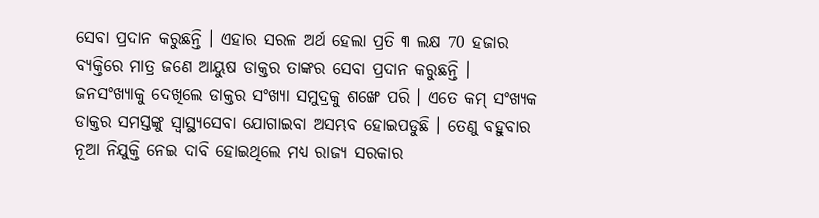ସେବା ପ୍ରଦାନ କରୁଛନ୍ତି । ଏହାର ସରଳ ଅର୍ଥ ହେଲା ପ୍ରତି ୩ ଲକ୍ଷ 70 ହଜାର ବ୍ୟକ୍ତିରେ ମାତ୍ର ଜଣେ ଆୟୁଷ ଡାକ୍ତର ତାଙ୍କର ସେବା ପ୍ରଦାନ କରୁଛନ୍ତି । ଜନସଂଖ୍ୟାକୁ ଦେଖିଲେ ଡାକ୍ତର ସଂଖ୍ୟା ସମୁଦ୍ରକୁ ଶଙ୍ଖେ ପରି । ଏତେ କମ୍ ସଂଖ୍ୟକ ଡାକ୍ତର ସମସ୍ତଙ୍କୁ ସ୍ୱାସ୍ଥ୍ୟସେବା ଯୋଗାଇବା ଅସମ୍ଭବ ହୋଇପଡୁଛି । ତେଣୁ ବହୁବାର ନୂଆ ନିଯୁକ୍ତି ନେଇ ଦାବି ହୋଇଥିଲେ ମଧ୍ୟ ରାଜ୍ୟ ସରକାର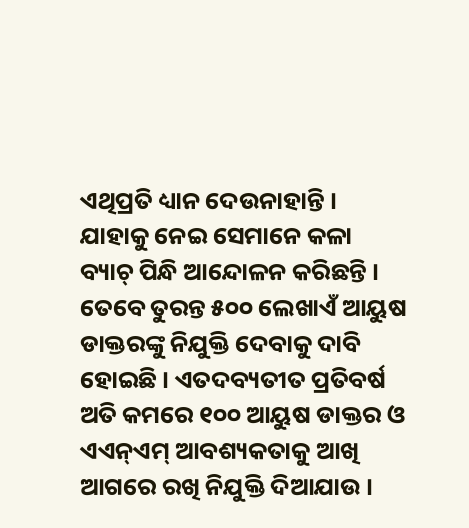ଏଥିପ୍ରତି ଧ୍ୟାନ ଦେଉନାହାନ୍ତି । ଯାହାକୁ ନେଇ ସେମାନେ କଳା ବ୍ୟାଚ୍ ପିନ୍ଧି ଆନ୍ଦୋଳନ କରିଛନ୍ତି । ତେବେ ତୁରନ୍ତ ୫୦୦ ଲେଖାଏଁ ଆୟୁଷ ଡାକ୍ତରଙ୍କୁ ନିଯୁକ୍ତି ଦେବାକୁ ଦାବି ହୋଇଛି । ଏତଦବ୍ୟତୀତ ପ୍ରତିବର୍ଷ ଅତି କମରେ ୧୦୦ ଆୟୁଷ ଡାକ୍ତର ଓ ଏଏନ୍ଏମ୍ ଆବଶ୍ୟକତାକୁ ଆଖି ଆଗରେ ରଖି ନିଯୁକ୍ତି ଦିଆଯାଉ ।